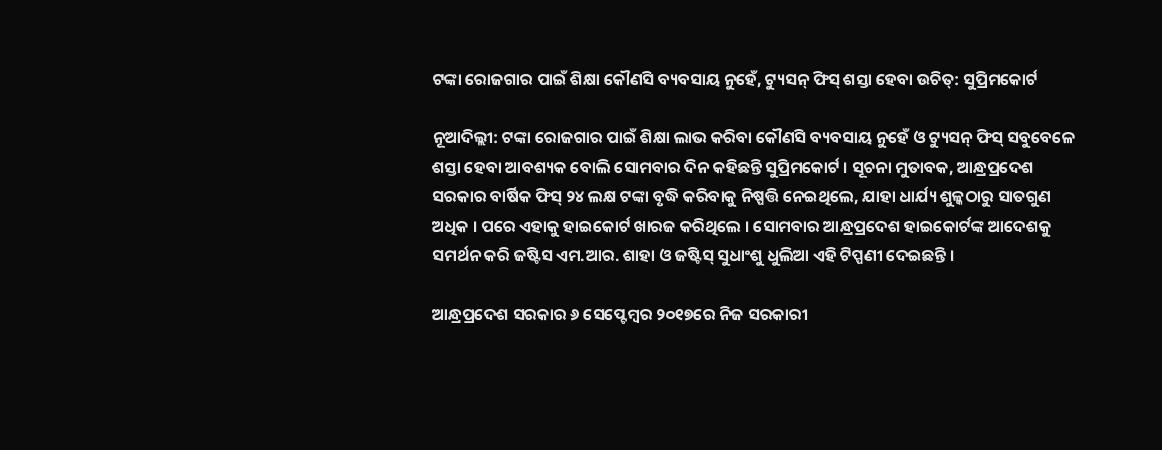ଟଙ୍କା ରୋଜଗାର ପାଇଁ ଶିକ୍ଷା କୌଣସି ବ୍ୟବସାୟ ନୁହେଁ, ଟ୍ୟୁସନ୍ ଫିସ୍ ଶସ୍ତା ହେବା ଉଚିତ୍: ସୁପ୍ରିମକୋର୍ଟ

ନୂଆଦିଲ୍ଲୀ: ଟଙ୍କା ରୋଜଗାର ପାଇଁ ଶିକ୍ଷା ଲାଭ କରିବା କୌଣସି ବ୍ୟବସାୟ ନୁହେଁ ଓ ଟ୍ୟୁସନ୍ ଫିସ୍ ସବୁବେଳେ ଶସ୍ତା ହେବା ଆବଶ୍ୟକ ବୋଲି ସୋମବାର ଦିନ କହିଛନ୍ତି ସୁପ୍ରିମକୋର୍ଟ । ସୂଚନା ମୁତାବକ, ଆନ୍ଧ୍ରପ୍ରଦେଶ ସରକାର ବାର୍ଷିକ ଫିସ୍ ୨୪ ଲକ୍ଷ ଟଙ୍କା ବୃଦ୍ଧି କରିବାକୁ ନିଷ୍ପତ୍ତି ନେଇଥିଲେ, ଯାହା ଧାର୍ଯ୍ୟ ଶୁଳ୍କଠାରୁ ସାତଗୁଣ ଅଧିକ । ପରେ ଏହାକୁ ହାଇକୋର୍ଟ ଖାରଜ କରିଥିଲେ । ସୋମବାର ଆନ୍ଧ୍ରପ୍ରଦେଶ ହାଇକୋର୍ଟଙ୍କ ଆଦେଶକୁ ସମର୍ଥନ କରି ଜଷ୍ଟିସ ଏମ.ଆର. ଶାହା ଓ ଜଷ୍ଟିସ୍ ସୁଧାଂଶୁ ଧୁଲିଆ ଏହି ଟିପ୍ପଣୀ ଦେଇଛନ୍ତି ।

ଆନ୍ଧ୍ରପ୍ରଦେଶ ସରକାର ୬ ସେପ୍ଟେମ୍ବର ୨୦୧୭ରେ ନିଜ ସରକାରୀ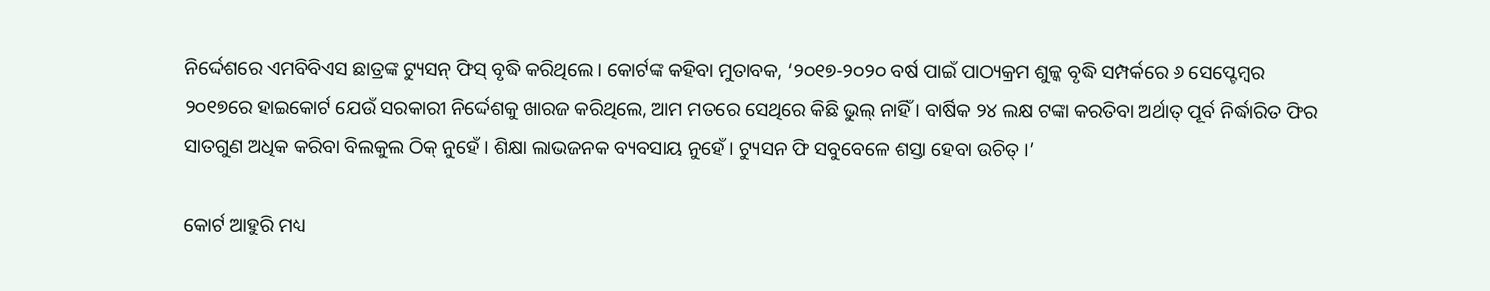ନିର୍ଦ୍ଦେଶରେ ଏମବିବିଏସ ଛାତ୍ରଙ୍କ ଟ୍ୟୁସନ୍ ଫିସ୍ ବୃଦ୍ଧି କରିଥିଲେ । କୋର୍ଟଙ୍କ କହିବା ମୁତାବକ, ‘୨୦୧୭-୨୦୨୦ ବର୍ଷ ପାଇଁ ପାଠ୍ୟକ୍ରମ ଶୁଳ୍କ ବୃଦ୍ଧି ସମ୍ପର୍କରେ ୬ ସେପ୍ଟେମ୍ବର ୨୦୧୭ରେ ହାଇକୋର୍ଟ ଯେଉଁ ସରକାରୀ ନିର୍ଦ୍ଦେଶକୁ ଖାରଜ କରିଥିଲେ, ଆମ ମତରେ ସେଥିରେ କିଛି ଭୁଲ୍ ନାହିଁ । ବାର୍ଷିକ ୨୪ ଲକ୍ଷ ଟଙ୍କା କରତିବା ଅର୍ଥାତ୍ ପୂର୍ବ ନିର୍ଦ୍ଧାରିତ ଫିର ସାତଗୁଣ ଅଧିକ କରିବା ବିଲକୁଲ ଠିକ୍ ନୁହେଁ । ଶିକ୍ଷା ଲାଭଜନକ ବ୍ୟବସାୟ ନୁହେଁ । ଟ୍ୟୁସନ ଫି ସବୁବେଳେ ଶସ୍ତା ହେବା ଉଚିତ୍ ।’

କୋର୍ଟ ଆହୁରି ମଧ୍ୟ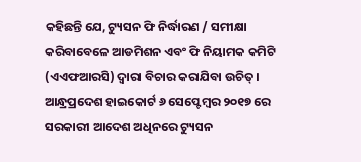କହିଛନ୍ତି ଯେ, ଟ୍ୟୁସନ ଫି ନିର୍ଦ୍ଧାରଣ / ସମୀକ୍ଷା କରିବାବେଳେ ଆଡମିଶନ ଏବଂ ଫି ନିୟାମକ କମିଟି (ଏଏଫଆରସି) ଦ୍ୱାରା ବିଚାର କରାଯିବା ଉଚିତ୍ । ଆନ୍ଧ୍ରପ୍ରଦେଶ ହାଇକୋର୍ଟ ୬ ସେପ୍ଟେମ୍ବର ୨୦୧୭ ରେ ସରକାରୀ ଆଦେଶ ଅଧିନରେ ଟ୍ୟୁସନ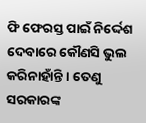ଫି ଫେରସ୍ତ ପାଇଁ ନିର୍ଦ୍ଦେଶ ଦେବାରେ କୌଣସି ଭୁଲ କରିନାହାଁନ୍ତି । ତେଣୁ ସରକାରଙ୍କ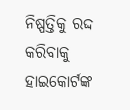ନିଷ୍ପତ୍ତିକୁ ରଦ୍ଦ କରିବାକୁ ହାଇକୋର୍ଟଙ୍କ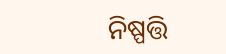ନିଷ୍ପତ୍ତି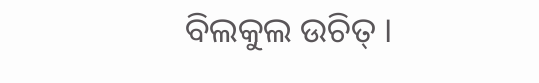ବିଲକୁଲ ଉଚିତ୍ ।